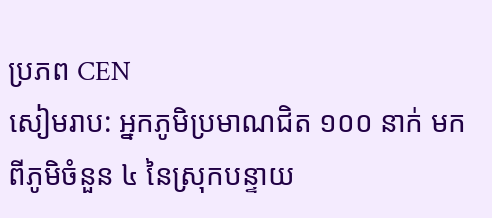ប្រភព CEN
សៀមរាប: អ្នកភូមិប្រមាណជិត ១០០ នាក់ មកពីភូមិចំនួន ៤ នៃស្រុកបន្ទាយ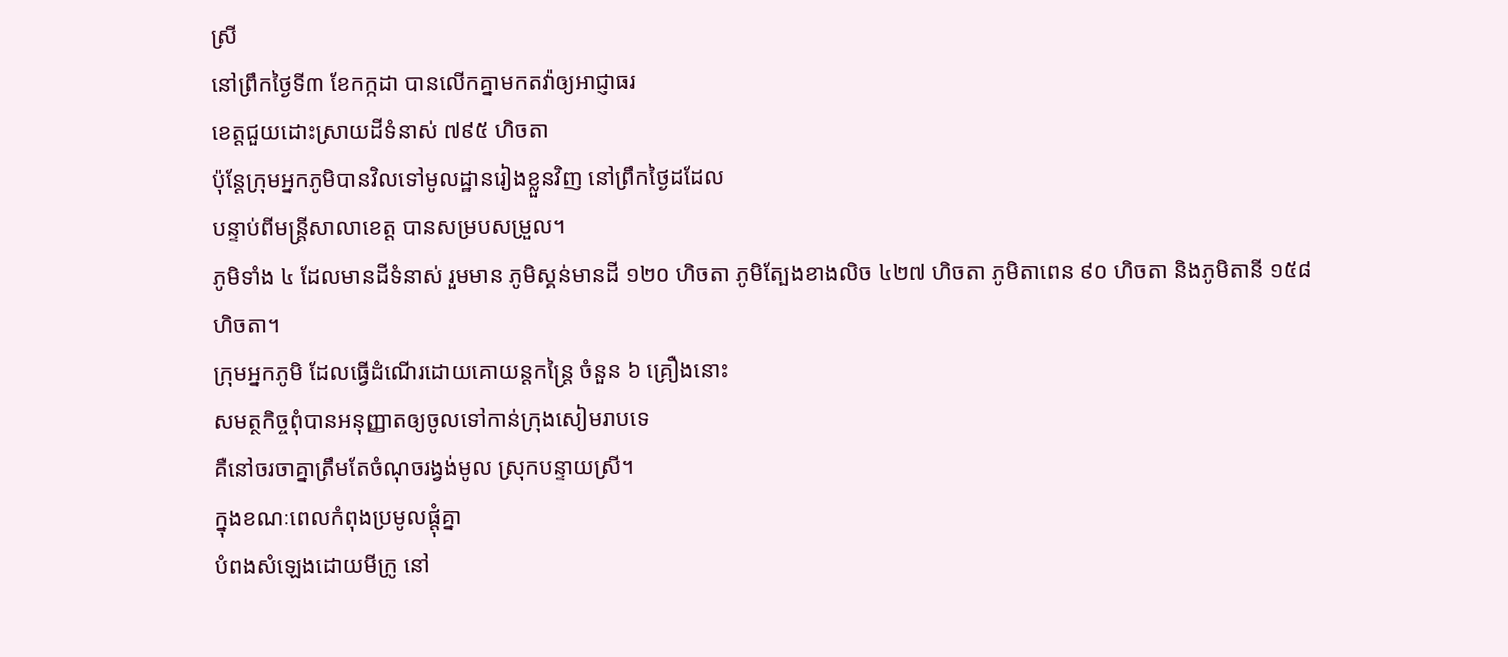ស្រី
នៅព្រឹកថ្ងៃទី៣ ខែកក្កដា បានលើកគ្នាមកតវ៉ាឲ្យអាជ្ញាធរ
ខេត្តជួយដោះស្រាយដីទំនាស់ ៧៩៥ ហិចតា
ប៉ុន្តែក្រុមអ្នកភូមិបានវិលទៅមូលដ្ឋានរៀងខ្លួនវិញ នៅព្រឹកថ្ងៃដដែល
បន្ទាប់ពីមន្ត្រីសាលាខេត្ត បានសម្របសម្រួល។
ភូមិទាំង ៤ ដែលមានដីទំនាស់ រួមមាន ភូមិស្គន់មានដី ១២០ ហិចតា ភូមិត្បែងខាងលិច ៤២៧ ហិចតា ភូមិតាពេន ៩០ ហិចតា និងភូមិតានី ១៥៨ ហិចតា។
ក្រុមអ្នកភូមិ ដែលធ្វើដំណើរដោយគោយន្តកន្ត្រៃ ចំនួន ៦ គ្រឿងនោះ
សមត្ថកិច្ចពុំបានអនុញ្ញាតឲ្យចូលទៅកាន់ក្រុងសៀមរាបទេ
គឺនៅចរចាគ្នាត្រឹមតែចំណុចរង្វង់មូល ស្រុកបន្ទាយស្រី។
ក្នុងខណៈពេលកំពុងប្រមូលផ្តុំគ្នា
បំពងសំឡេងដោយមីក្រូ នៅ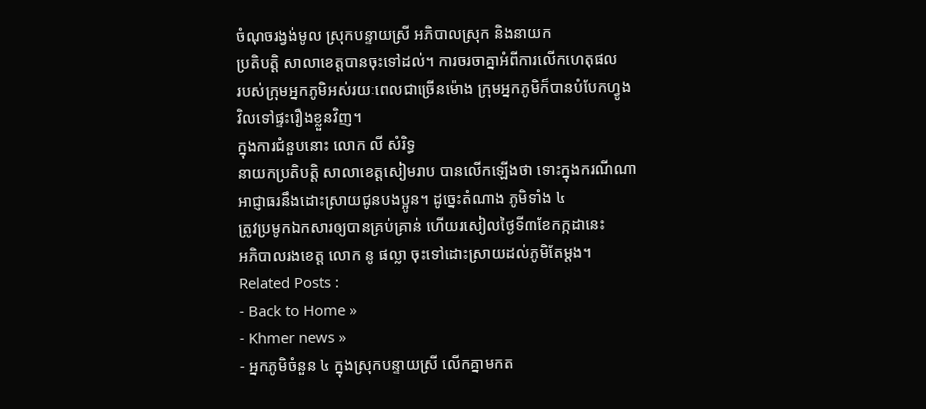ចំណុចរង្វង់មូល ស្រុកបន្ទាយស្រី អភិបាលស្រុក និងនាយក
ប្រតិបត្តិ សាលាខេត្តបានចុះទៅដល់។ ការចរចាគ្នាអំពីការលើកហេតុផល
របស់ក្រុមអ្នកភូមិអស់រយៈពេលជាច្រើនម៉ោង ក្រុមអ្នកភូមិក៏បានបំបែកហ្វូង
វិលទៅផ្ទះរឿងខ្លួនវិញ។
ក្នុងការជំនួបនោះ លោក លី សំរិទ្ធ
នាយកប្រតិបត្តិ សាលាខេត្តសៀមរាប បានលើកឡើងថា ទោះក្នុងករណីណា
អាជ្ញាធរនឹងដោះស្រាយជូនបងប្អូន។ ដូច្នេះតំណាង ភូមិទាំង ៤
ត្រូវប្រមូកឯកសារឲ្យបានគ្រប់គ្រាន់ ហើយរសៀលថ្ងៃទី៣ខែកក្កដានេះ
អភិបាលរងខេត្ត លោក នូ ផល្លា ចុះទៅដោះស្រាយដល់ភូមិតែម្តង។
Related Posts :
- Back to Home »
- Khmer news »
- អ្នកភូមិចំនួន ៤ ក្នុងស្រុកបន្ទាយស្រី លើកគ្នាមកត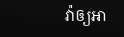វ៉ាឲ្យអា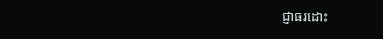ជ្ញាធរដោះ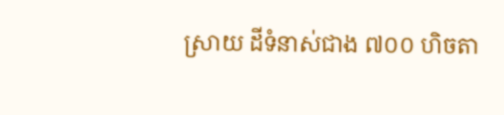ស្រាយ ដីទំនាស់ជាង ៧០០ ហិចតា